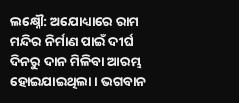ଲକ୍ଷ୍ନୌ: ଅଯୋଧ୍ୟାରେ ରାମ ମନ୍ଦିର ନିର୍ମାଣ ପାଇଁ ଦୀର୍ଘ ଦିନରୁ ଦାନ ମିଳିବା ଆରମ୍ଭ ହୋଇଯାଇଥିଲା । ଭଗବାନ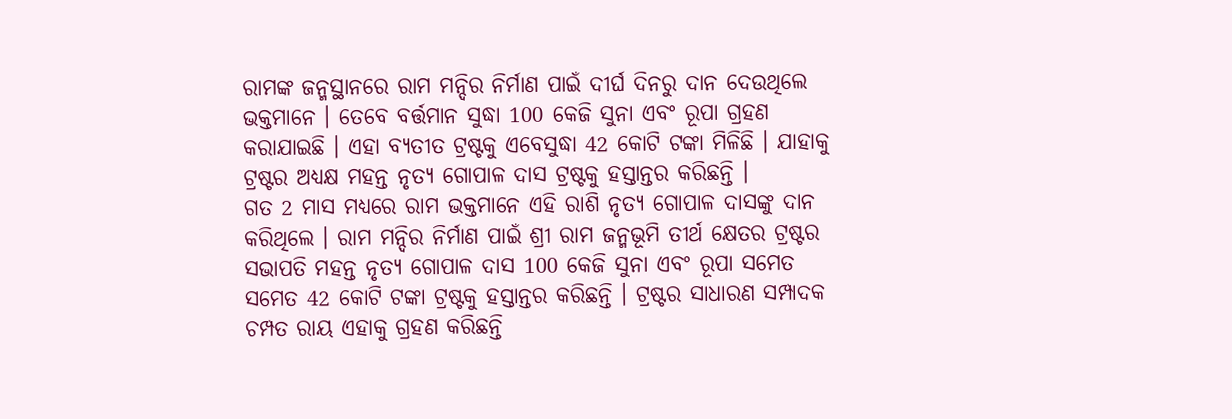ରାମଙ୍କ ଜନ୍ମସ୍ଥାନରେ ରାମ ମନ୍ଦିର ନିର୍ମାଣ ପାଇଁ ଦୀର୍ଘ ଦିନରୁ ଦାନ ଦେଉଥିଲେ ଭକ୍ତମାନେ । ତେବେ ବର୍ତ୍ତମାନ ସୁଦ୍ଧା 100 କେଜି ସୁନା ଏବଂ ରୂପା ଗ୍ରହଣ କରାଯାଇଛି । ଏହା ବ୍ୟତୀତ ଟ୍ରଷ୍ଟକୁ ଏବେସୁଦ୍ଧା 42 କୋଟି ଟଙ୍କା ମିଳିଛି । ଯାହାକୁ ଟ୍ରଷ୍ଟର ଅଧ୍ୟକ୍ଷ ମହନ୍ତ ନୃତ୍ୟ ଗୋପାଳ ଦାସ ଟ୍ରଷ୍ଟକୁ ହସ୍ତାନ୍ତର କରିଛନ୍ତି ।
ଗତ 2 ମାସ ମଧ୍ୟରେ ରାମ ଭକ୍ତମାନେ ଏହି ରାଶି ନୃତ୍ୟ ଗୋପାଳ ଦାସଙ୍କୁ ଦାନ କରିଥିଲେ । ରାମ ମନ୍ଦିର ନିର୍ମାଣ ପାଇଁ ଶ୍ରୀ ରାମ ଜନ୍ମଭୂମି ତୀର୍ଥ କ୍ଷେତର ଟ୍ରଷ୍ଟର ସଭାପତି ମହନ୍ତ ନୃତ୍ୟ ଗୋପାଳ ଦାସ 100 କେଜି ସୁନା ଏବଂ ରୂପା ସମେତ ସମେତ 42 କୋଟି ଟଙ୍କା ଟ୍ରଷ୍ଟକୁ ହସ୍ତାନ୍ତର କରିଛନ୍ତି । ଟ୍ରଷ୍ଟର ସାଧାରଣ ସମ୍ପାଦକ ଚମ୍ପତ ରାୟ ଏହାକୁ ଗ୍ରହଣ କରିଛନ୍ତି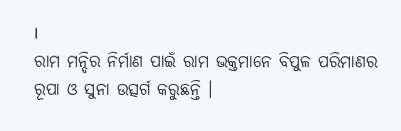।
ରାମ ମନ୍ଦିର ନିର୍ମାଣ ପାଇଁ ରାମ ଭକ୍ତମାନେ ବିପୁଳ ପରିମାଣର ରୂପା ଓ ସୁନା ଉତ୍ସର୍ଗ କରୁଛନ୍ତି ।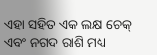ଏହା ସହିତ ଏକ ଲକ୍ଷ ଚେକ୍ ଏବଂ ନଗଦ ରାଶି ମଧ୍ୟ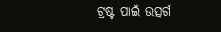ଟ୍ରଷ୍ଟ ପାଇଁ ଉତ୍ସର୍ଗ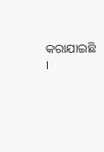କରାଯାଇଛି ।